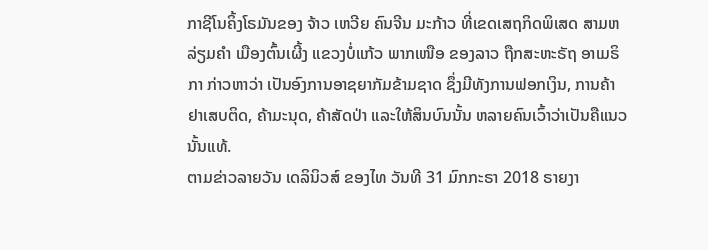ກາຊີໂນຄິ້ງໂຣມັນຂອງ ຈ້າວ ເຫວີຍ ຄົນຈີນ ມະກ້າວ ທີ່ເຂດເສຖກິດພິເສດ ສາມຫລ່ຽມຄຳ ເມືອງຕົ້ນເຜີ້ງ ແຂວງບໍ່ແກ້ວ ພາກເໜືອ ຂອງລາວ ຖືກສະຫະຣັຖ ອາເມຣິກາ ກ່າວຫາວ່າ ເປັນອົງການອາຊຍາກັມຂ້າມຊາດ ຊຶ່ງມີທັງການຟອກເງິນ, ການຄ້າ ຢາເສບຕິດ, ຄ້າມະນຸດ, ຄ້າສັດປ່າ ແລະໃຫ້ສິນບົນນັ້ນ ຫລາຍຄົນເວົ້າວ່າເປັນຄືແນວນັ້ນແທ້.
ຕາມຂ່າວລາຍວັນ ເດລິນິວສ໌ ຂອງໄທ ວັນທີ 31 ມົກກະຣາ 2018 ຣາຍງາ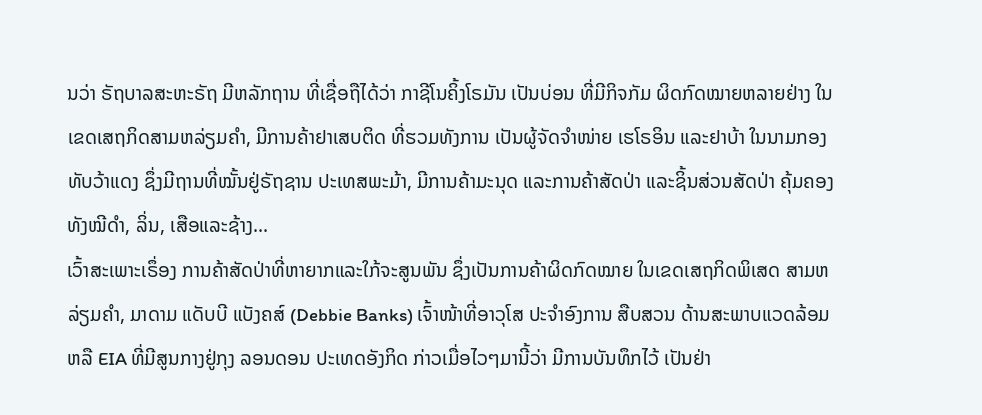ນວ່າ ຣັຖບາລສະຫະຣັຖ ມີຫລັກຖານ ທີ່ເຊື່ອຖືໄດ້ວ່າ ກາຊີໂນຄິ້ງໂຣມັນ ເປັນບ່ອນ ທີ່ມີກິຈກັມ ຜິດກົດໝາຍຫລາຍຢ່າງ ໃນເຂດເສຖກິດສາມຫລ່ຽມຄໍາ, ມີການຄ້າຢາເສບຕິດ ທີ່ຮວມທັງການ ເປັນຜູ້ຈັດຈໍາໜ່າຍ ເຮໂຣອິນ ແລະຢາບ້າ ໃນນາມກອງທັບວ້າແດງ ຊຶ່ງມີຖານທີ່ໝັ້ນຢູ່ຣັຖຊານ ປະເທສພະມ້າ, ມີການຄ້າມະນຸດ ແລະການຄ້າສັດປ່າ ແລະຊິ້ນສ່ວນສັດປ່າ ຄຸ້ມຄອງທັງໝີດໍາ, ລິ່ນ, ເສືອແລະຊ້າງ...
ເວົ້າສະເພາະເຣຶ່ອງ ການຄ້າສັດປ່າທີ່ຫາຍາກແລະໃກ້ຈະສູນພັນ ຊຶ່ງເປັນການຄ້າຜິດກົດໝາຍ ໃນເຂດເສຖກິດພິເສດ ສາມຫລ່ຽມຄໍາ, ມາດາມ ແດັບບີ ແບັງຄສ໌ (Debbie Banks) ເຈົ້າໜ້າທີ່ອາວຸໂສ ປະຈໍາອົງການ ສືບສວນ ດ້ານສະພາບແວດລ້ອມ ຫລື EIA ທີ່ມີສູນກາງຢູ່ກຸງ ລອນດອນ ປະເທດອັງກິດ ກ່າວເມື່ອໄວໆມານີ້ວ່າ ມີການບັນທຶກໄວ້ ເປັນຢ່າ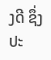ງດີ ຊຶ່ງປະ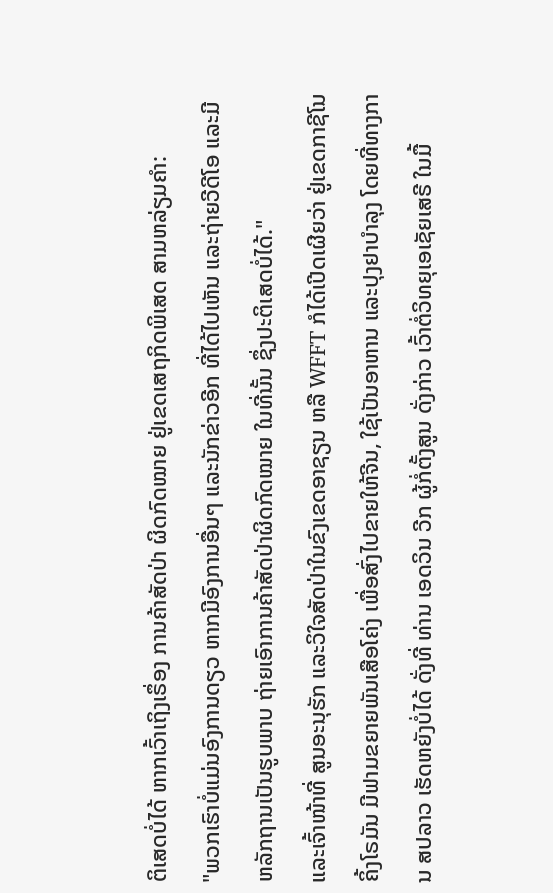ຕິເສດບໍ່ໄດ້ ຫາກເວົ້າເຖິງເຣຶ່ອງ ການຄ້າສັດປ່າ ຜິດກົດໝາຍ ຢູ່ເຂດເສຖກິດພິເສດ ສາມຫລ່ຽມຄໍາ:
"ພວກເຮົາບໍ່ແມ່ນອົງການດຽວ ຫາກມີອົງການອື່ນໆ ແລະນັກຂ່າວອີກ ທີ່ໄດ້ໄປເຫັນ ແລະຖ່າຍວີດີໂອ ແລະມີຫລັກຖານເປັນຮູບພາບ ຖ່າຍເອົາການຄ້າສັດປ່າຜິດກົດໝາຍ ໃນທີ່ນັ້ນ ຊຶ່ງປະຕິເສດບໍ່ໄດ້."
ແລະເຈົ້າໜ້າທີ່ ສູນອະນຸຮັກ ແລະວິໃຈສັດປ່າໃນຂົງເຂດອາຊຽນ ຫລື WFFT ກໍໄດ້ເປີດເຜີຍວ່າ ຢູ່ເຂດກາຊີໂນຄິ້ງໂຣມັນ ມີຟາມຂຍາຍພັນເສືອໂຄ່ງ ເພື່ອສົ່ງໄປຂາຍໃຫ້ຈີນ, ໃຊ້ເປັນອາຫານ ແລະປຸງຢາບໍາລຸງ ໂດຍທີ່ທາງການ ສປລາວ ເຮັດຫຍັງບໍ່ໄດ້ ດັ່ງທີ່ ທ່ານ ເອດວິນ ວີກ ຜູ້ກໍ່ຕັ້ງສູນ ດັ່ງກ່າວ ເວົ້າຕໍ່ວິທຍຸເອເຊັຍເສຣີ ໃນມື້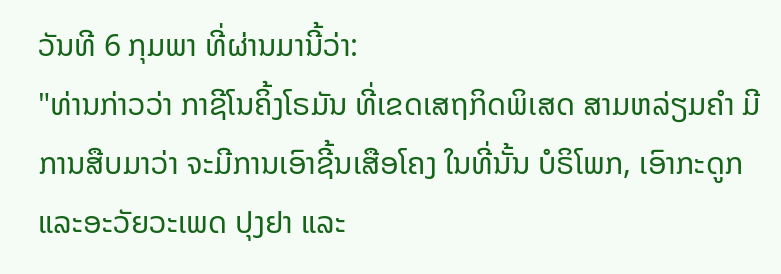ວັນທີ 6 ກຸມພາ ທີ່ຜ່ານມານີ້ວ່າ:
"ທ່ານກ່າວວ່າ ກາຊີໂນຄິ້ງໂຣມັນ ທີ່ເຂດເສຖກິດພິເສດ ສາມຫລ່ຽມຄໍາ ມີການສືບມາວ່າ ຈະມີການເອົາຊີ້ນເສືອໂຄງ ໃນທີ່ນັ້ນ ບໍຣິໂພກ, ເອົາກະດູກ ແລະອະວັຍວະເພດ ປຸງຢາ ແລະ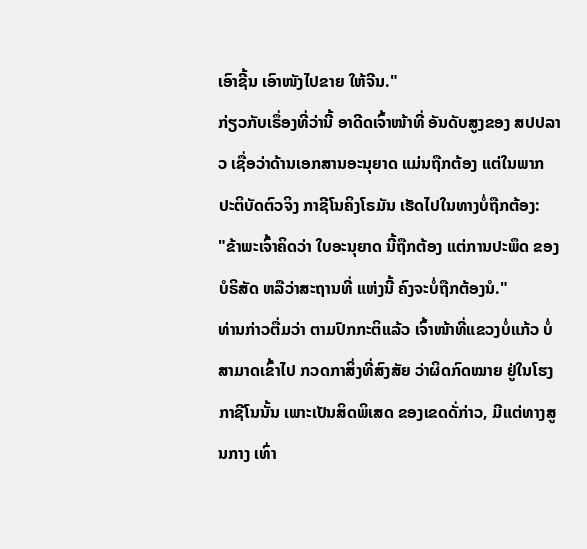ເອົາຊີ້ນ ເອົາໜັງໄປຂາຍ ໃຫ້ຈີນ."
ກ່ຽວກັບເຣຶ່ອງທີ່ວ່ານີ້ ອາດີດເຈົ້າໜ້າທີ່ ອັນດັບສູງຂອງ ສປປລາວ ເຊື່ອວ່າດ້ານເອກສານອະນຸຍາດ ແມ່ນຖືກຕ້ອງ ແຕ່ໃນພາກ ປະຕິບັດຕົວຈິງ ກາຊີໂນຄິງໂຣມັນ ເຮັດໄປໃນທາງບໍ່ຖືກຕ້ອງ:
"ຂ້າພະເຈົ້າຄິດວ່າ ໃບອະນຸຍາດ ນີ້ຖືກຕ້ອງ ແຕ່ການປະພຶດ ຂອງບໍຣິສັດ ຫລືວ່າສະຖານທີ່ ແຫ່ງນີ້ ຄົງຈະບໍ່ຖືກຕ້ອງນໍ."
ທ່ານກ່າວຕື່ມວ່າ ຕາມປົກກະຕິແລ້ວ ເຈົ້າໜ້າທີ່ແຂວງບໍ່ແກ້ວ ບໍ່ສາມາດເຂົ້າໄປ ກວດກາສິ່ງທີ່ສົງສັຍ ວ່າຜິດກົດໝາຍ ຢູ່ໃນໂຮງກາຊີໂນນັ້ນ ເພາະເປັນສິດພິເສດ ຂອງເຂດດັ່ກ່າວ, ມີແຕ່ທາງສູນກາງ ເທົ່າ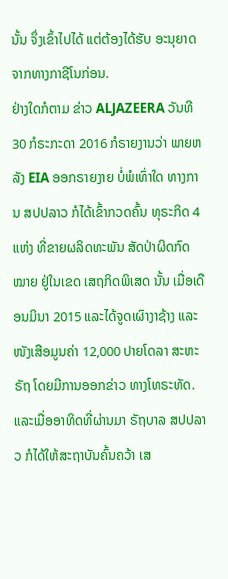ນັ້ນ ຈຶ່ງເຂົ້າໄປໄດ້ ແຕ່ຕ້ອງໄດ້ຮັບ ອະນຸຍາດ ຈາກທາງກາຊີໂນກ່ອນ.
ຢ່າງໃດກໍຕາມ ຂ່າວ ALJAZEERA ວັນທີ 30 ກໍຣະກະດາ 2016 ກໍຣາຍງານວ່າ ພາຍຫລັງ EIA ອອກຣາຍງາຍ ບໍ່ພໍເທົ່າໃດ ທາງການ ສປປລາວ ກໍໄດ້ເຂົ້າກວດຄົ້ນ ທຸຣະກິດ 4 ແຫ່ງ ທີ່ຂາຍຜລິດທະພັນ ສັດປ່າຜິດກົດໝາຍ ຢູ່ໃນເຂດ ເສຖກິດພິເສດ ນັ້ນ ເມື່ອເດືອນມິນາ 2015 ແລະໄດ້ຈູດເຜົາງາຊ້າງ ແລະໜັງເສືອມູນຄ່າ 12,000 ປາຍໂດລາ ສະຫະຣັຖ ໂດຍມີການອອກຂ່າວ ທາງໂທຣະທັດ.
ແລະເມື່ອອາທິດທີ່ຜ່ານມາ ຣັຖບາລ ສປປລາວ ກໍໄດ້ໃຫ້ສະຖາບັນຄົ້ນຄວ້າ ເສ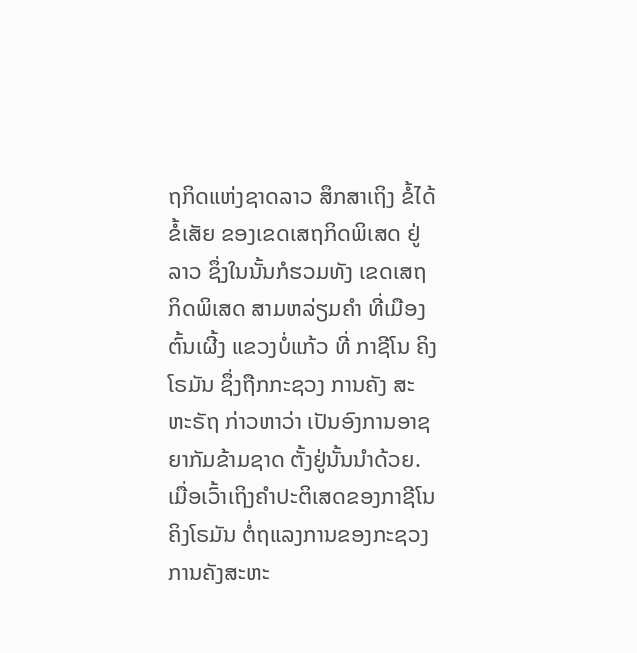ຖກິດແຫ່ງຊາດລາວ ສຶກສາເຖິງ ຂໍ້ໄດ້ ຂໍ້ເສັຍ ຂອງເຂດເສຖກິດພິເສດ ຢູ່ລາວ ຊຶ່ງໃນນັ້ນກໍຮວມທັງ ເຂດເສຖກິດພິເສດ ສາມຫລ່ຽມຄໍາ ທີ່ເມືອງຕົ້ນເຜີ້ງ ແຂວງບໍ່ແກ້ວ ທີ່ ກາຊີໂນ ຄິງໂຣມັນ ຊຶ່ງຖືກກະຊວງ ການຄັງ ສະຫະຣັຖ ກ່າວຫາວ່າ ເປັນອົງການອາຊຍາກັມຂ້າມຊາດ ຕັ້ງຢູ່ນັ້ນນໍາດ້ວຍ.
ເມື່ອເວົ້າເຖິງຄໍາປະຕິເສດຂອງກາຊີໂນຄິງໂຣມັນ ຕໍ່ຖແລງການຂອງກະຊວງການຄັງສະຫະ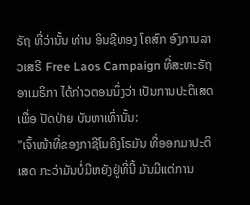ຣັຖ ທີ່ວ່ານັ້ນ ທ່ານ ອິນຊີທອງ ໂຄສົກ ອົງການລາວເສຣີ Free Laos Campaign ທີ່ສະຫະຣັຖ ອາເມຣິກາ ໄດ້ກ່າວຕອນນຶ່ງວ່າ ເປັນການປະຕິເສດ ເພື່ອ ປັດປ່າຍ ບັນຫາເທົ່ານັ້ນ:
"ເຈົ້າໜ້າທີ່ຂອງກາຊີໂນຄິງໂຣມັນ ທີ່ອອກມາປະຕິເສດ ກະວ່າມັນບໍ່ມີຫຍັງຢູ່ທີ່ນີ້ ມັນມີແຕ່ການ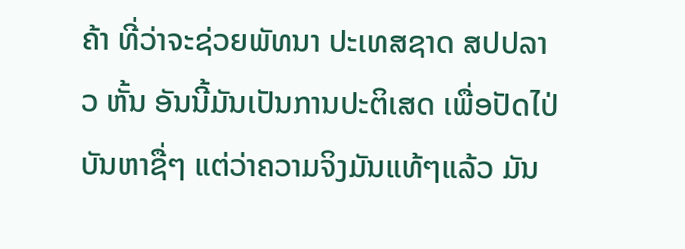ຄ້າ ທີ່ວ່າຈະຊ່ວຍພັທນາ ປະເທສຊາດ ສປປລາວ ຫັ້ນ ອັນນີ້ມັນເປັນການປະຕິເສດ ເພື່ອປັດໄປ່ບັນຫາຊື່ໆ ແຕ່ວ່າຄວາມຈິງມັນແທ້ໆແລ້ວ ມັນ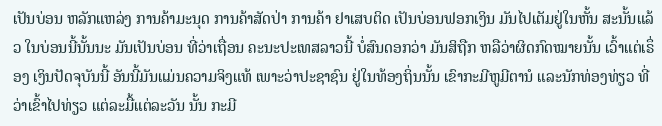ເປັນບ່ອນ ຫລັກແຫລ່ງ ການຄ້າມະນຸດ ການຄ້າສັດປ່າ ການຄ້າ ຢາເສບຕິດ ເປັນບ່ອນຟອກເງິນ ມັນໄປເຕັມຢູ່ໃນຫັ້ນ ສະນັ້ນແລ້ວ ໃນບ່ອນນີ້ນັ້ນນະ ມັນເປັນບ່ອນ ທີ່ວ່າເຖື່ອນ ຄະນະປະເທສລາວນີ້ ບໍ່ສົນດອກວ່າ ມັນສິຖືກ ຫລືວ່າຜິດກົດໝາຍນັ້ນ ເວົ້າແຕ່ເຣຶ່ອງ ເງິນປັດຈຸບັນນີ້ ອັນນີ້ມັນແມ່ນຄວາມຈິງແທ້ ເພາະວ່າປະຊາຊົນ ຢູ່ໃນທ້ອງຖິ່ນນັ້ນ ເຂົາກະມີຫູມີຕານໍ ແລະນັກທ່ອງທ່ຽວ ທີ່ວ່າເຂົ້າໄປທ່ຽວ ແຕ່ລະມື້ແຕ່ລະວັນ ນັ້ນ ກະມີ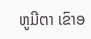ຫູມີຕາ ເຂົາອ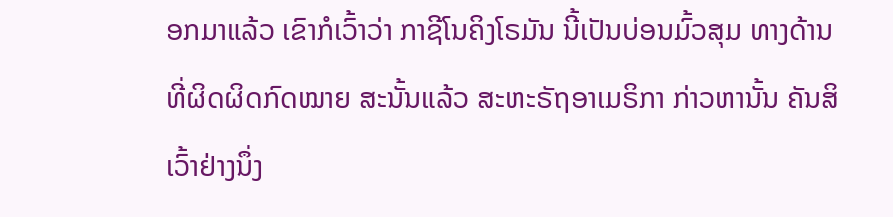ອກມາແລ້ວ ເຂົາກໍເວົ້າວ່າ ກາຊີໂນຄິງໂຣມັນ ນີ້ເປັນບ່ອນມົ້ວສຸມ ທາງດ້ານທີ່ຜິດຜິດກົດໝາຍ ສະນັ້ນແລ້ວ ສະຫະຣັຖອາເມຣິກາ ກ່າວຫານັ້ນ ຄັນສິເວົ້າຢ່າງນຶ່ງ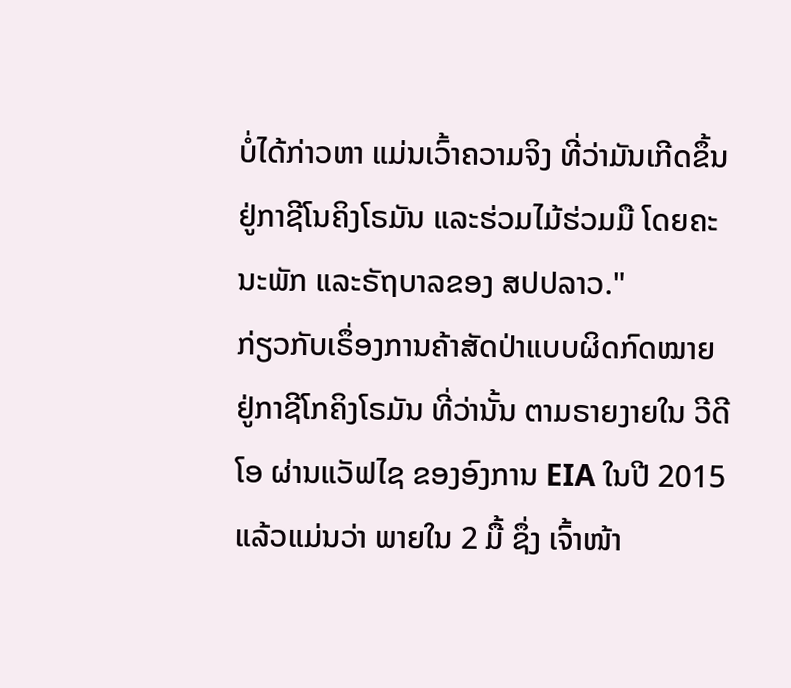ບໍ່ໄດ້ກ່າວຫາ ແມ່ນເວົ້າຄວາມຈິງ ທີ່ວ່າມັນເກີດຂຶ້ນ ຢູ່ກາຊີໂນຄິງໂຣມັນ ແລະຮ່ວມໄມ້ຮ່ວມມື ໂດຍຄະນະພັກ ແລະຣັຖບາລຂອງ ສປປລາວ."
ກ່ຽວກັບເຣຶ່ອງການຄ້າສັດປ່າແບບຜິດກົດໝາຍ ຢູ່ກາຊີໂກຄິງໂຣມັນ ທີ່ວ່ານັ້ນ ຕາມຣາຍງາຍໃນ ວີດີໂອ ຜ່ານແວັຟໄຊ ຂອງອົງການ EIA ໃນປີ 2015 ແລ້ວແມ່ນວ່າ ພາຍໃນ 2 ມື້ ຊຶ່ງ ເຈົ້າໜ້າ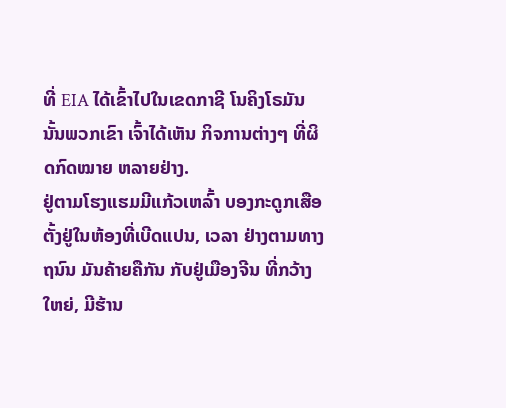ທີ່ EIA ໄດ້ເຂົ້າໄປໃນເຂດກາຊີ ໂນຄິງໂຣມັນ ນັ້ນພວກເຂົາ ເຈົ້າໄດ້ເຫັນ ກິຈການຕ່າງໆ ທີ່ຜິດກົດໝາຍ ຫລາຍຢ່າງ.
ຢູ່ຕາມໂຮງແຮມມີແກ້ວເຫລົ້າ ບອງກະດູກເສືອ ຕັ້ງຢູ່ໃນຫ້ອງທີ່ເບີດແປນ, ເວລາ ຢ່າງຕາມທາງຖນົນ ມັນຄ້າຍຄືກັນ ກັບຢູ່ເມືອງຈີນ ທີ່ກວ້າງໃຫຍ່, ມີຮ້ານ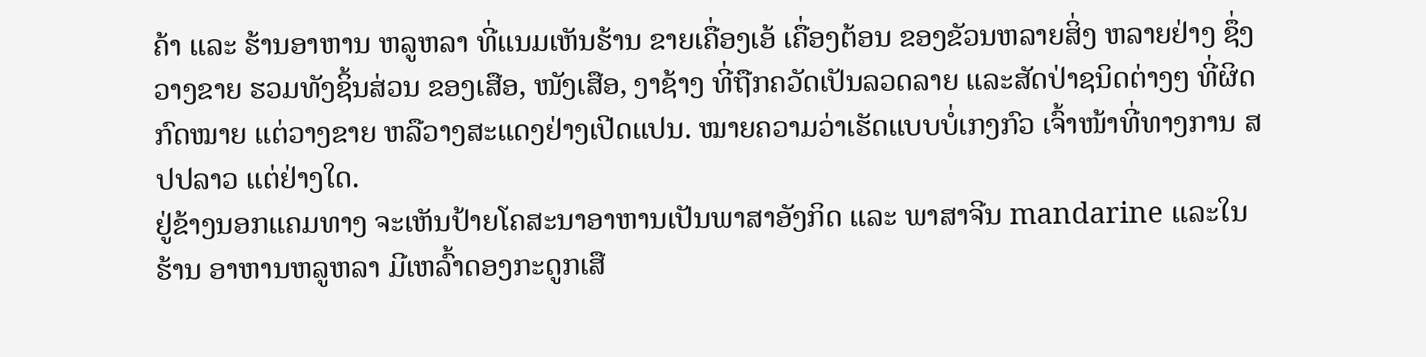ຄ້າ ແລະ ຮ້ານອາຫານ ຫລູຫລາ ທີ່ແນມເຫັນຮ້ານ ຂາຍເຄື່ອງເອ້ ເຄື່ອງຕ້ອນ ຂອງຂັວນຫລາຍສິ່ງ ຫລາຍຢ່າງ ຊຶ່ງວາງຂາຍ ຮວມທັງຊິ້ນສ່ວນ ຂອງເສືອ, ໜັງເສືອ, ງາຊ້າງ ທີ່ຖືກຄວັດເປັນລວດລາຍ ແລະສັດປ່າຊນິດຕ່າງໆ ທີ່ຜິດກົດໝາຍ ແຕ່ວາງຂາຍ ຫລືວາງສະແດງຢ່າງເປີດແປນ. ໝາຍຄວາມວ່າເຮັດແບບບໍ່ເກງກົວ ເຈົ້າໜ້າທີ່ທາງການ ສປປລາວ ແຕ່ຢ່າງໃດ.
ຢູ່ຂ້າງນອກແຄມທາງ ຈະເຫັນປ້າຍໂຄສະນາອາຫານເປັນພາສາອັງກິດ ແລະ ພາສາຈີນ mandarine ແລະໃນຮ້ານ ອາຫານຫລູຫລາ ມີເຫລົ້າດອງກະດູກເສື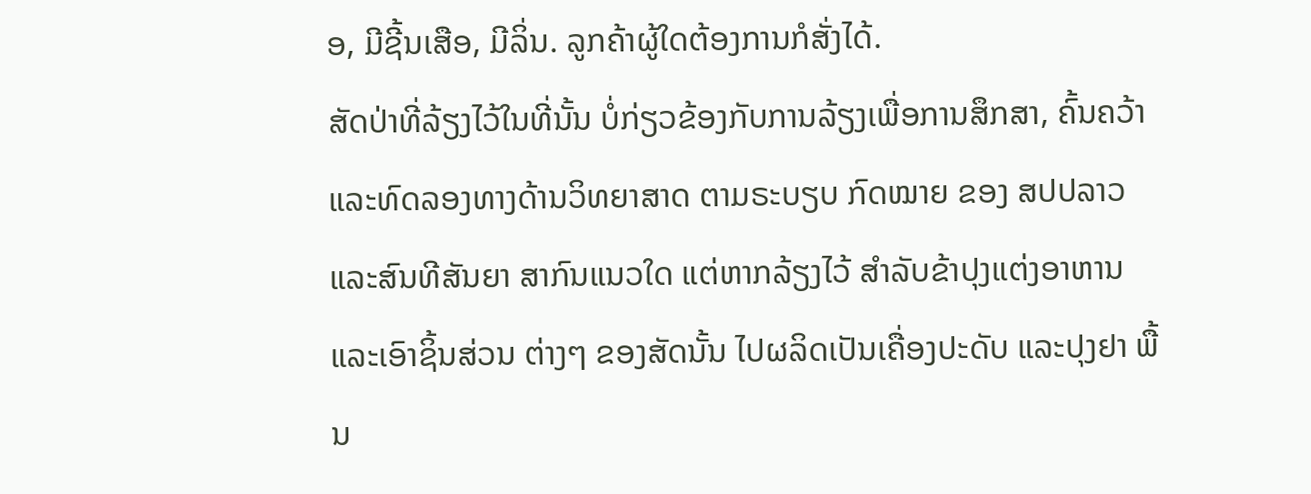ອ, ມີຊີ້ນເສືອ, ມີລິ່ນ. ລູກຄ້າຜູ້ໃດຕ້ອງການກໍສັ່ງໄດ້.
ສັດປ່າທີ່ລ້ຽງໄວ້ໃນທີ່ນັ້ນ ບໍ່ກ່ຽວຂ້ອງກັບການລ້ຽງເພື່ອການສຶກສາ, ຄົ້ນຄວ້າ ແລະທົດລອງທາງດ້ານວິທຍາສາດ ຕາມຣະບຽບ ກົດໝາຍ ຂອງ ສປປລາວ ແລະສົນທີສັນຍາ ສາກົນແນວໃດ ແຕ່ຫາກລ້ຽງໄວ້ ສຳລັບຂ້າປຸງແຕ່ງອາຫານ ແລະເອົາຊິ້ນສ່ວນ ຕ່າງໆ ຂອງສັດນັ້ນ ໄປຜລິດເປັນເຄື່ອງປະດັບ ແລະປຸງຢາ ພື້ນ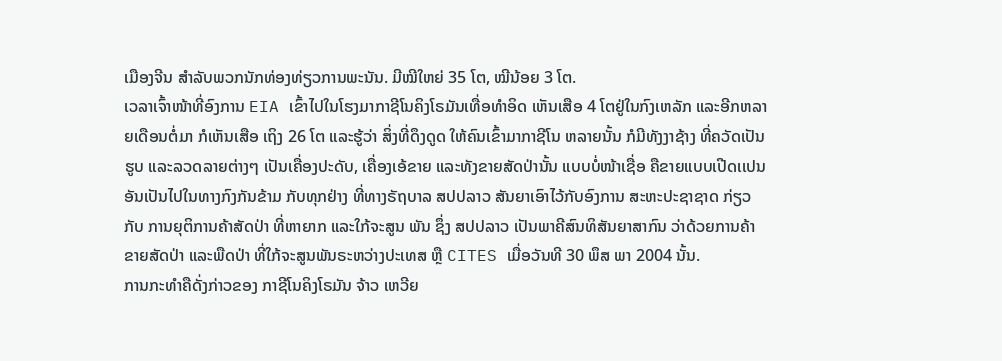ເມືອງຈີນ ສໍາລັບພວກນັກທ່ອງທ່ຽວການພະນັນ. ມີໝີໃຫຍ່ 35 ໂຕ, ໝີນ້ອຍ 3 ໂຕ.
ເວລາເຈົ້າໜ້າທີ່ອົງການ EIA ເຂົ້າໄປໃນໂຮງມາກາຊີໂນຄິງໂຣມັນເທື່ອທຳອິດ ເຫັນເສືອ 4 ໂຕຢູ່ໃນກົງເຫລັກ ແລະອີກຫລາຍເດືອນຕໍ່ມາ ກໍເຫັນເສືອ ເຖິງ 26 ໂຕ ແລະຮູ້ວ່າ ສິ່ງທີ່ດຶງດູດ ໃຫ້ຄົນເຂົ້າມາກາຊີໂນ ຫລາຍນັ້ນ ກໍມີທັງງາຊ້າງ ທີ່ຄວັດເປັນຮູບ ແລະລວດລາຍຕ່າງໆ ເປັນເຄື່ອງປະດັບ, ເຄື່ອງເອ້ຂາຍ ແລະທັງຂາຍສັດປ່ານັ້ນ ແບບບໍ່ໜ້າເຊື່ອ ຄືຂາຍແບບເປີດເເປນ ອັນເປັນໄປໃນທາງກົງກັນຂ້າມ ກັບທຸກຢ່າງ ທີ່ທາງຣັຖບາລ ສປປລາວ ສັນຍາເອົາໄວ້ກັບອົງການ ສະຫະປະຊາຊາດ ກ່ຽວກັບ ການຍຸຕິການຄ້າສັດປ່າ ທີ່ຫາຍາກ ແລະໃກ້ຈະສູນ ພັນ ຊຶ່ງ ສປປລາວ ເປັນພາຄີສົນທິສັນຍາສາກົນ ວ່າດ້ວຍການຄ້າຂາຍສັດປ່າ ແລະພືດປ່າ ທີ່ໃກ້ຈະສູນພັນຣະຫວ່າງປະເທສ ຫຼື CITES ເມື່ອວັນທີ 30 ພຶສ ພາ 2004 ນັ້ນ.
ການກະທຳຄືດັ່ງກ່າວຂອງ ກາຊີໂນຄິງໂຣມັນ ຈ້າວ ເຫວີຍ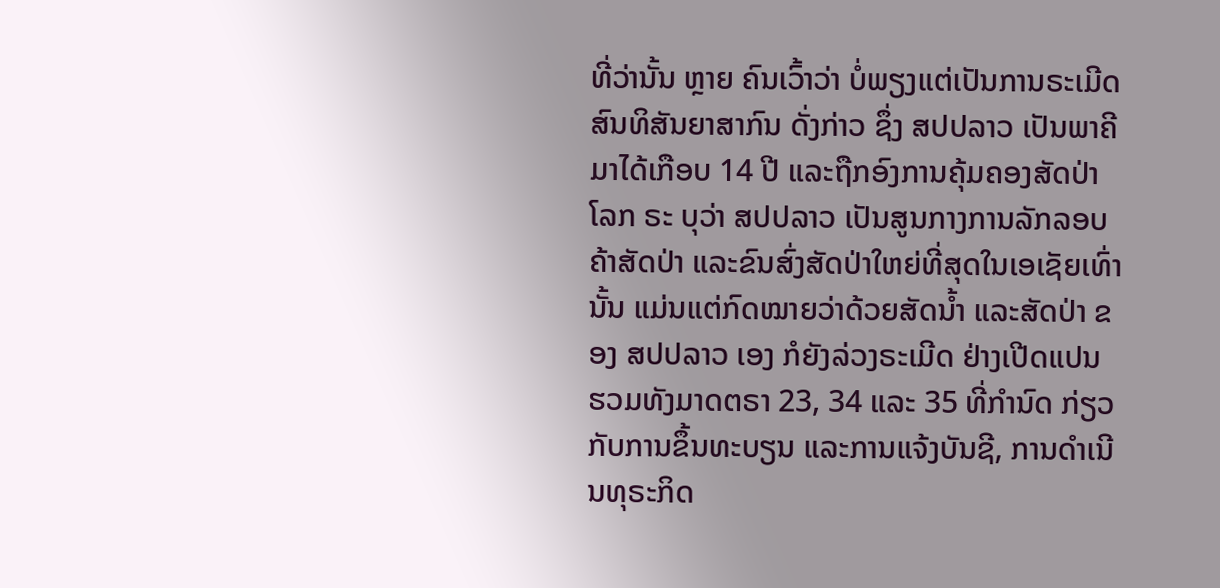ທີ່ວ່ານັ້ນ ຫຼາຍ ຄົນເວົ້າວ່າ ບໍ່ພຽງແຕ່ເປັນການຣະເມີດ ສົນທິສັນຍາສາກົນ ດັ່ງກ່າວ ຊຶ່ງ ສປປລາວ ເປັນພາຄີມາໄດ້ເກືອບ 14 ປີ ແລະຖືກອົງການຄຸ້ມຄອງສັດປ່າໂລກ ຣະ ບຸວ່າ ສປປລາວ ເປັນສູນກາງການລັກລອບຄ້າສັດປ່າ ແລະຂົນສົ່ງສັດປ່າໃຫຍ່ທີ່ສຸດໃນເອເຊັຍເທົ່ານັ້ນ ແມ່ນແຕ່ກົດໝາຍວ່າດ້ວຍສັດນ້ຳ ແລະສັດປ່າ ຂອງ ສປປລາວ ເອງ ກໍຍັງລ່ວງຣະເມີດ ຢ່າງເປີດແປນ ຮວມທັງມາດຕຣາ 23, 34 ແລະ 35 ທີ່ກຳນົດ ກ່ຽວກັບການຂຶ້ນທະບຽນ ແລະການແຈ້ງບັນຊີ, ການດຳເນີນທຸຣະກິດ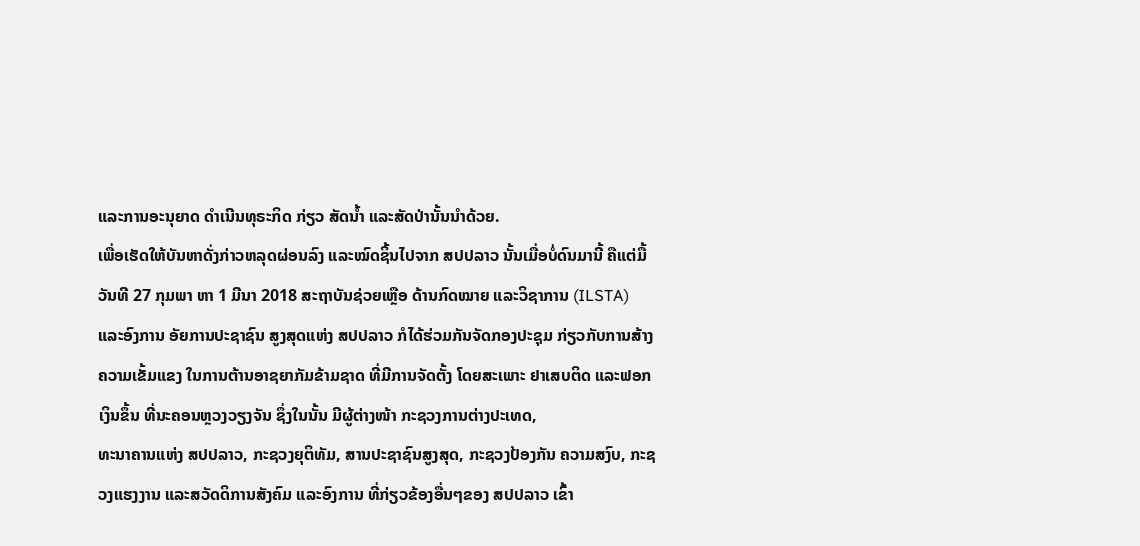ແລະການອະນຸຍາດ ດຳເນີນທຸຣະກິດ ກ່ຽວ ສັດນໍ້າ ແລະສັດປ່ານັ້ນນຳດ້ວຍ.
ເພື່ອເຮັດໃຫ້ບັນຫາດັ່ງກ່າວຫລຸດຜ່ອນລົງ ແລະໝົດຊິ້ນໄປຈາກ ສປປລາວ ນັ້ນເມື່ອບໍ່ດົນມານີ້ ຄືແຕ່ມື້ວັນທີ 27 ກຸມພາ ຫາ 1 ມີນາ 2018 ສະຖາບັນຊ່ວຍເຫຼືອ ດ້ານກົດໝາຍ ແລະວິຊາການ (ILSTA) ແລະອົງການ ອັຍການປະຊາຊົນ ສູງສຸດແຫ່ງ ສປປລາວ ກໍໄດ້ຮ່ວມກັນຈັດກອງປະຊຸມ ກ່ຽວກັບການສ້າງຄວາມເຂັ້ມແຂງ ໃນການຕ້ານອາຊຍາກັມຂ້າມຊາດ ທີ່ມີການຈັດຕັ້ງ ໂດຍສະເພາະ ຢາເສບຕິດ ແລະຟອກເງິນຂຶ້ນ ທີ່ນະຄອນຫຼວງວຽງຈັນ ຊຶ່ງໃນນັ້ນ ມີຜູ້ຕ່າງໜ້າ ກະຊວງການຕ່າງປະເທດ,
ທະນາຄານແຫ່ງ ສປປລາວ, ກະຊວງຍຸຕິທັມ, ສານປະຊາຊົນສູງສຸດ, ກະຊວງປ້ອງກັນ ຄວາມສງົບ, ກະຊວງແຮງງານ ແລະສວັດດິການສັງຄົມ ແລະອົງການ ທີ່ກ່ຽວຂ້ອງອື່ນໆຂອງ ສປປລາວ ເຂົ້າ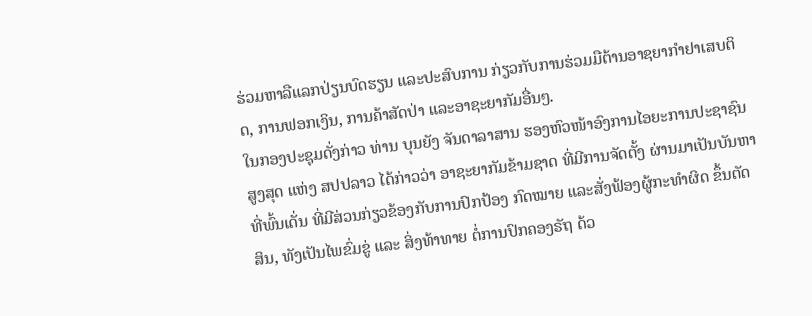ຮ່ວມຫາລືແລກປ່ຽນບົດຮຽນ ແລະປະສົບການ ກ່ຽວກັບການຮ່ວມມືຕ້ານອາຊຍາກຳຢາເສບຕິດ, ການຟອກເງິນ, ການຄ້າສັດປ່າ ແລະອາຊະຍາກັມອື່ນໆ.
ໃນກອງປະຊຸມດັ່ງກ່າວ ທ່ານ ບຸນຍັງ ຈັນດາລາສານ ຮອງຫົວໜ້າອົງການໄອຍະການປະຊາຊົນສູງສຸດ ແຫ່ງ ສປປລາວ ໄດ້ກ່າວວ່າ ອາຊະຍາກັມຂ້າມຊາດ ທີ່ມີການຈັດຕັ້ງ ຜ່ານມາເປັນບັນຫາ ທີ່ພົ້ນເດັ່ນ ທີ່ມີສ່ວນກ່ຽວຂ້ອງກັບການປົກປ້ອງ ກົດໝາຍ ແລະສັ່ງຟ້ອງຜູ້ກະທໍາຜິດ ຂຶ້ນຕັດສິນ, ທັງເປັນໄພຂົ່ມຂູ່ ແລະ ສິ່ງທ້າທາຍ ຕໍ່ການປົກຄອງຣັຖ ດ້ວ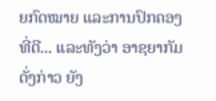ຍກົດໝາຍ ແລະການປົກຄອງທີ່ດີ... ແລະທັງວ່າ ອາຊຍາກັມດັ່ງກ່າວ ຍັງ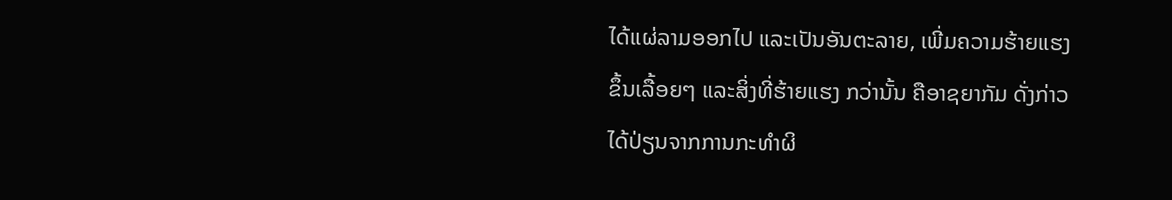ໄດ້ແຜ່ລາມອອກໄປ ແລະເປັນອັນຕະລາຍ, ເພີ່ມຄວາມຮ້າຍແຮງ ຂຶ້ນເລື້ອຍໆ ແລະສິ່ງທີ່ຮ້າຍແຮງ ກວ່ານັ້ນ ຄືອາຊຍາກັມ ດັ່ງກ່າວໄດ້ປ່ຽນຈາກການກະທໍາຜິ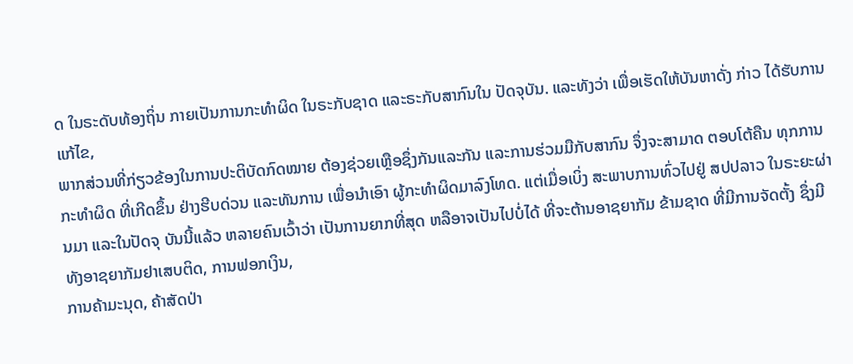ດ ໃນຣະດັບທ້ອງຖິ່ນ ກາຍເປັນການກະທໍາຜິດ ໃນຣະກັບຊາດ ແລະຣະກັບສາກົນໃນ ປັດຈຸບັນ. ແລະທັງວ່າ ເພື່ອເຮັດໃຫ້ບັນຫາດັ່ງ ກ່າວ ໄດ້ຮັບການແກ້ໄຂ,
ພາກສ່ວນທີ່ກ່ຽວຂ້ອງໃນການປະຕິບັດກົດໝາຍ ຕ້ອງຊ່ວຍເຫຼືອຊຶ່ງກັນແລະກັນ ແລະການຮ່ວມມືກັບສາກົນ ຈຶ່ງຈະສາມາດ ຕອບໂຕ້ຄືນ ທຸກການກະທໍາຜິດ ທີ່ເກີດຂຶ້ນ ຢ່າງຮີບດ່ວນ ແລະທັນການ ເພື່ອນໍາເອົາ ຜູ້ກະທໍາຜິດມາລົງໂທດ. ແຕ່ເມື່ອເບິ່ງ ສະພາບການທົ່ວໄປຢູ່ ສປປລາວ ໃນຣະຍະຜ່ານມາ ແລະໃນປັດຈຸ ບັນນີ້ແລ້ວ ຫລາຍຄົນເວົ້າວ່າ ເປັນການຍາກທີ່ສຸດ ຫລືອາຈເປັນໄປບໍ່ໄດ້ ທີ່ຈະຕ້ານອາຊຍາກັມ ຂ້າມຊາດ ທີ່ມີການຈັດຕັ້ງ ຊຶ່ງມີທັງອາຊຍາກັມຢາເສບຕິດ, ການຟອກເງິນ,
ການຄ້າມະນຸດ, ຄ້າສັດປ່າ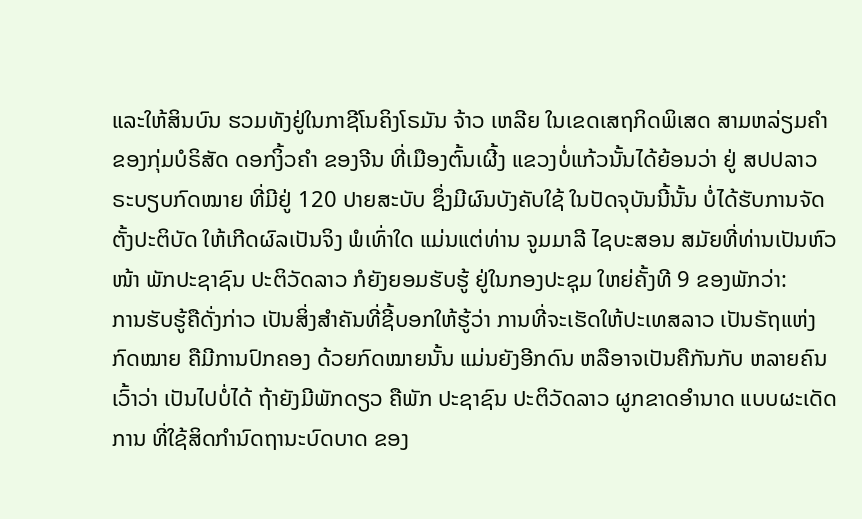ແລະໃຫ້ສິນບົນ ຮວມທັງຢູ່ໃນກາຊີໂນຄິງໂຣມັນ ຈ້າວ ເຫລີຍ ໃນເຂດເສຖກິດພິເສດ ສາມຫລ່ຽມຄໍາ ຂອງກຸ່ມບໍຣິສັດ ດອກງິ້ວຄໍາ ຂອງຈີນ ທີ່ເມືອງຕົ້ນເຜີ້ງ ແຂວງບໍ່ແກ້ວນັ້ນໄດ້ຍ້ອນວ່າ ຢູ່ ສປປລາວ ຣະບຽບກົດໝາຍ ທີ່ມີຢູ່ 120 ປາຍສະບັບ ຊຶ່ງມີຜົນບັງຄັບໃຊ້ ໃນປັດຈຸບັນນີ້ນັ້ນ ບໍ່ໄດ້ຮັບການຈັດຕັ້ງປະຕິບັດ ໃຫ້ເກີດຜົລເປັນຈິງ ພໍເທົ່າໃດ ແມ່ນແຕ່ທ່ານ ຈູມມາລີ ໄຊບະສອນ ສມັຍທີ່ທ່ານເປັນຫົວໜ້າ ພັກປະຊາຊົນ ປະຕິວັດລາວ ກໍຍັງຍອມຮັບຮູ້ ຢູ່ໃນກອງປະຊຸມ ໃຫຍ່ຄັ້ງທີ 9 ຂອງພັກວ່າ:
ການຮັບຮູ້ຄືດັ່ງກ່າວ ເປັນສິ່ງສໍາຄັນທີ່ຊີ້ບອກໃຫ້ຮູ້ວ່າ ການທີ່ຈະເຮັດໃຫ້ປະເທສລາວ ເປັນຣັຖແຫ່ງກົດໝາຍ ຄືມີການປົກຄອງ ດ້ວຍກົດໝາຍນັ້ນ ແມ່ນຍັງອີກດົນ ຫລືອາຈເປັນຄືກັນກັບ ຫລາຍຄົນເວົ້າວ່າ ເປັນໄປບໍ່ໄດ້ ຖ້າຍັງມີພັກດຽວ ຄືພັກ ປະຊາຊົນ ປະຕິວັດລາວ ຜູກຂາດອໍານາດ ແບບຜະເດັດການ ທີ່ໃຊ້ສິດກໍານົດຖານະບົດບາດ ຂອງ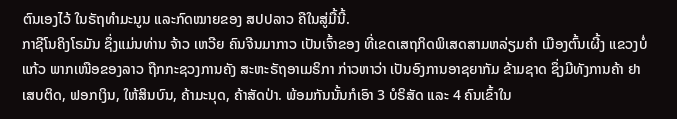ຕົນເອງໄວ້ ໃນຣັຖທໍາມະນູນ ແລະກົດໝາຍຂອງ ສປປລາວ ຄືໃນສູ່ມື້ນີ້.
ກາຊີໂນຄິງໂຣມັນ ຊຶ່ງແມ່ນທ່ານ ຈ້າວ ເຫວີຍ ຄົນຈີນມາກາວ ເປັນເຈົ້າຂອງ ທີ່ເຂດເສຖກິດພິເສດສາມຫລ່ຽມຄຳ ເມືອງຕົ້ນເຜີ້ງ ແຂວງບໍ່ແກ້ວ ພາກເໜືອຂອງລາວ ຖືກກະຊວງການຄັງ ສະຫະຣັຖອາເມຣິກາ ກ່າວຫາວ່າ ເປັນອົງການອາຊຍາກັມ ຂ້າມຊາດ ຊຶ່ງມີທັງການຄ້າ ຢາເສບຕິດ, ຟອກເງິນ, ໃຫ້ສິນບົນ, ຄ້າມະນຸດ, ຄ້າສັດປ່າ. ພ້ອມກັນນັ້ນກໍເອົາ 3 ບໍຣິສັດ ແລະ 4 ຄົນເຂົ້າໃນ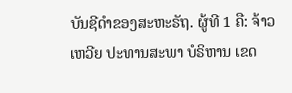ບັນຊີດຳຂອງສະຫະຣັຖ. ຜູ້ທີ 1 ຄື: ຈ້າວ ເຫວີຍ ປະທານສະພາ ບໍຣິຫານ ເຂດ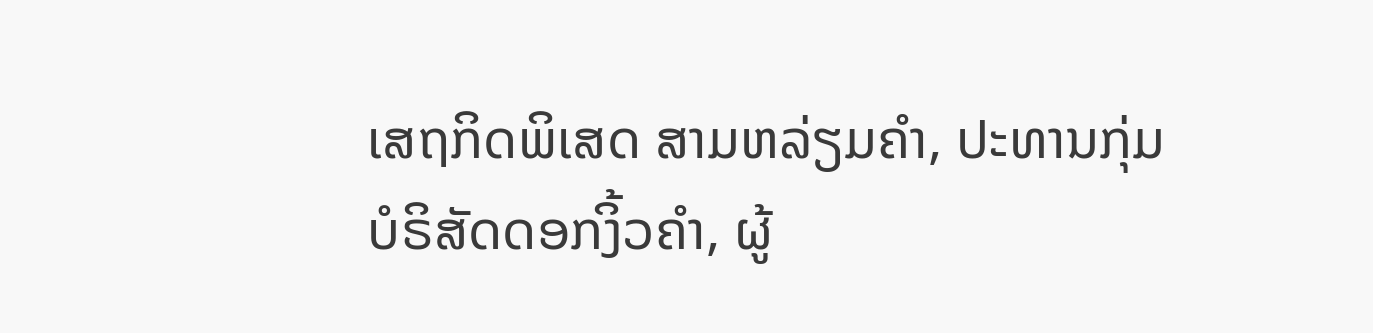ເສຖກິດພິເສດ ສາມຫລ່ຽມຄຳ, ປະທານກຸ່ມ ບໍຣິສັດດອກງິ້ວຄໍາ, ຜູ້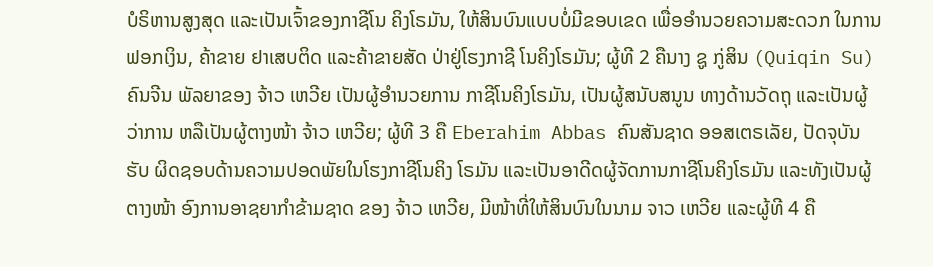ບໍຣິຫານສູງສຸດ ແລະເປັນເຈົ້າຂອງກາຊີໂນ ຄິງໂຣມັນ, ໃຫ້ສິນບົນແບບບໍ່ມີຂອບເຂດ ເພື່ອອໍານວຍຄວາມສະດວກ ໃນການຟອກເງິນ, ຄ້າຂາຍ ຢາເສບຕິດ ແລະຄ້າຂາຍສັດ ປ່າຢູ່ໂຮງກາຊີ ໂນຄິງໂຣມັນ; ຜູ້ທີ 2 ຄືນາງ ຊູ ກູ່ສິນ (Quiqin Su) ຄົນຈີນ ພັລຍາຂອງ ຈ້າວ ເຫວີຍ ເປັນຜູ້ອໍານວຍການ ກາຊີໂນຄິງໂຣມັນ, ເປັນຜູ້ສນັບສນູນ ທາງດ້ານວັດຖຸ ແລະເປັນຜູ້ວ່າການ ຫລືເປັນຜູ້ຕາງໜ້າ ຈ້າວ ເຫວີຍ; ຜູ້ທີ 3 ຄື Eberahim Abbas ຄົນສັນຊາດ ອອສເຕຣເລັຍ, ປັດຈຸບັນ ຮັບ ຜິດຊອບດ້ານຄວາມປອດພັຍໃນໂຮງກາຊີໂນຄິງ ໂຣມັນ ແລະເປັນອາດີດຜູ້ຈັດການກາຊີໂນຄິງໂຣມັນ ແລະທັງເປັນຜູ້ຕາງໜ້າ ອົງການອາຊຍາກໍາຂ້າມຊາດ ຂອງ ຈ້າວ ເຫວີຍ, ມີໜ້າທີ່ໃຫ້ສິນບົນໃນນາມ ຈາວ ເຫວີຍ ແລະຜູ້ທີ 4 ຄື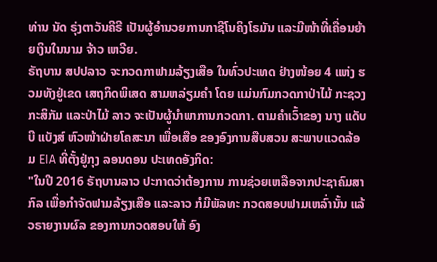ທ່ານ ນັດ ຣຸ່ງຕາວັນຄີຣີ ເປັນຜູ້ອໍານວຍການກາຊີໂນຄິງໂຣມັນ ແລະມີໜ້າທີ່ເຄື່ອນຍ້າຍເງິນໃນນາມ ຈ້າວ ເຫວີຍ.
ຣັຖບານ ສປປລາວ ຈະກວດກາຟາມລ້ຽງເສືອ ໃນທົ່ວປະເທດ ຢ່າງໜ້ອຍ 4 ແຫ່ງ ຮວມທັງຢູ່ເຂດ ເສຖກິດພິເສດ ສາມຫລ່ຽມຄໍາ ໂດຍ ແມ່ນກົມກວດກາປ່າໄມ້ ກະຊວງກະສິກັມ ແລະປ່າໄມ້ ລາວ ຈະເປັນຜູ້ນໍາພາການກວດກາ. ຕາມຄໍາເວົ້າຂອງ ນາງ ແດັບບີ ແບັງສ໌ ຫົວໜ້າຝ່າຍໂຄສະນາ ເພື່ອເສືອ ຂອງອົງການສືບສວນ ສະພາບແວດລ້ອມ EIA ທີ່ຕັ້ງຢູ່ກຸງ ລອນດອນ ປະເທດອັງກິດ:
"ໃນປີ 2016 ຣັຖບານລາວ ປະກາດວ່າຕ້ອງການ ການຊ່ວຍເຫລືອຈາກປະຊາຄົມສາກົລ ເພື່ອກໍາຈັດຟາມລ້ຽງເສືອ ແລະລາວ ກໍມີພັລທະ ກວດສອບຟາມເຫລົ່ານັ້ນ ແລ້ວຣາຍງານຜົລ ຂອງການກວດສອບໃຫ້ ອົງ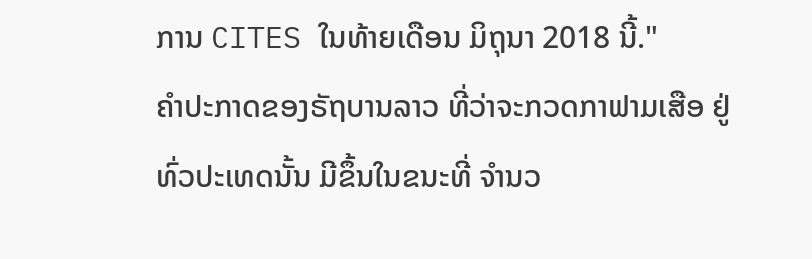ການ CITES ໃນທ້າຍເດືອນ ມິຖຸນາ 2018 ນີ້."
ຄໍາປະກາດຂອງຣັຖບານລາວ ທີ່ວ່າຈະກວດກາຟາມເສືອ ຢູ່ທົ່ວປະເທດນັ້ນ ມີຂຶ້ນໃນຂນະທີ່ ຈໍານວ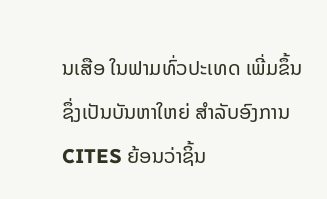ນເສືອ ໃນຟາມທົ່ວປະເທດ ເພີ່ມຂຶ້ນ ຊຶ່ງເປັນບັນຫາໃຫຍ່ ສໍາລັບອົງການ CITES ຍ້ອນວ່າຊິ້ນ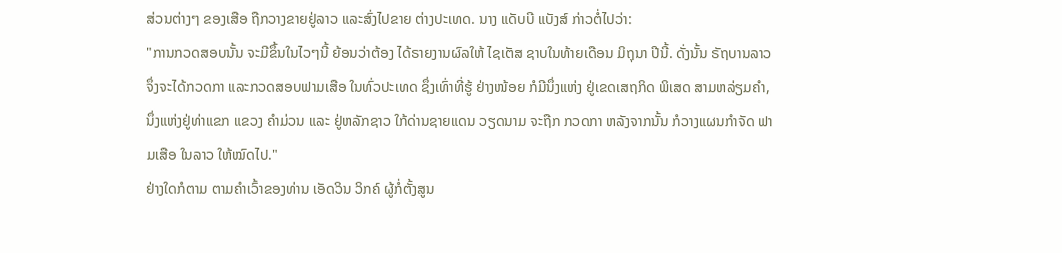ສ່ວນຕ່າງໆ ຂອງເສືອ ຖືກວາງຂາຍຢູ່ລາວ ແລະສົ່ງໄປຂາຍ ຕ່າງປະເທດ. ນາງ ແດັບບີ ແບັງສ໌ ກ່າວຕໍ່ໄປວ່າ:
"ການກວດສອບນັ້ນ ຈະມີຂຶ້ນໃນໄວໆນີ້ ຍ້ອນວ່າຕ້ອງ ໄດ້ຣາຍງານຜົລໃຫ້ ໄຊເຕັສ ຊາບໃນທ້າຍເດືອນ ມິຖຸນາ ປີນີ້. ດັ່ງນັ້ນ ຣັຖບານລາວ ຈຶ່ງຈະໄດ້ກວດກາ ແລະກວດສອບຟາມເສືອ ໃນທົ່ວປະເທດ ຊຶ່ງເທົ່າທີ່ຮູ້ ຢ່າງໜ້ອຍ ກໍມີນຶ່ງແຫ່ງ ຢູ່ເຂດເສຖກິດ ພິເສດ ສາມຫລ່ຽມຄໍາ, ນຶ່ງແຫ່ງຢູ່ທ່າແຂກ ແຂວງ ຄໍາມ່ວນ ແລະ ຢູ່ຫລັກຊາວ ໃກ້ດ່ານຊາຍແດນ ວຽດນາມ ຈະຖືກ ກວດກາ ຫລັງຈາກນັ້ນ ກໍວາງແຜນກໍາຈັດ ຟາມເສືອ ໃນລາວ ໃຫ້ໝົດໄປ."
ຢ່າງໃດກໍຕາມ ຕາມຄໍາເວົ້າຂອງທ່ານ ເອັດວິນ ວິກຄ໌ ຜູ້ກໍ່ຕັ້ງສູນ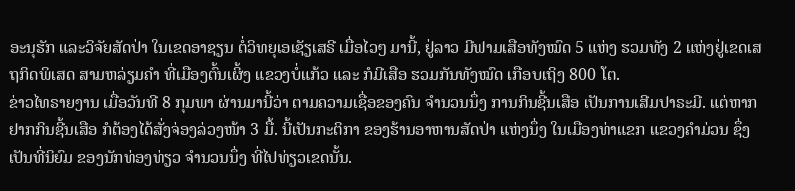ອະນຸຮັກ ແລະວິຈັຍສັດປ່າ ໃນເຂດອາຊຽນ ຕໍ່ວິທຍຸເອເຊັຽເສຣີ ເມື່ອໄວໆ ມານີ້, ຢູ່ລາວ ມີຟາມເສືອທັງໝົດ 5 ແຫ່ງ ຮວມທັງ 2 ແຫ່ງຢູ່ເຂດເສຖກິດພິເສດ ສາມຫລ່ຽມຄໍາ ທີ່ເມືອງຕົ້ນເຜິ້ງ ແຂວງບໍ່ແກ້ວ ແລະ ກໍມີເສືອ ຮວມກັນທັງໝົດ ເກືອບເຖິງ 800 ໂຕ.
ຂ່າວໄທຣາຍງານ ເມື່ອວັນທີ 8 ກຸມພາ ຜ່ານມານີ້ວ່າ ຕາມຄວາມເຊື່ອຂອງຄົນ ຈໍານວນນຶ່ງ ການກິນຊີ້ນເສືອ ເປັນການເສີມປາຣະມີ. ແຕ່ຫາກຢາກກິນຊີ້ນເສືອ ກໍຕ້ອງໄດ້ສັ່ງຈ່ອງລ່ວງໜ້າ 3 ມື້. ນີ້ເປັນກະຕິກາ ຂອງຮ້ານອາຫານສັດປ່າ ແຫ່ງນຶ່ງ ໃນເມືອງທ່າແຂກ ແຂວງຄຳມ່ວນ ຊຶ່ງເປັນທີ່ນິຍົມ ຂອງນັກທ່ອງທ່ຽວ ຈຳນວນນຶ່ງ ທີ່ໄປທ່ຽວເຂດນັ້ນ.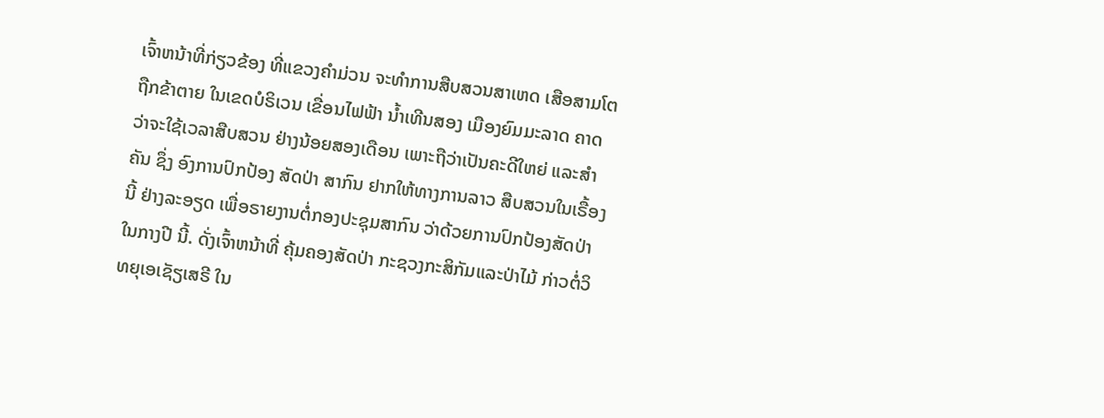ເຈົ້າຫນ້າທີ່ກ່ຽວຂ້ອງ ທີ່ແຂວງຄຳມ່ວນ ຈະທຳການສືບສວນສາເຫດ ເສືອສາມໂຕ ຖືກຂ້າຕາຍ ໃນເຂດບໍຣິເວນ ເຂື່ອນໄຟຟ້າ ນ້ຳເທີນສອງ ເມືອງຍົມມະລາດ ຄາດວ່າຈະໃຊ້ເວລາສືບສວນ ຢ່າງນ້ອຍສອງເດືອນ ເພາະຖືວ່າເປັນຄະດີໃຫຍ່ ແລະສຳຄັນ ຊຶ່ງ ອົງການປົກປ້ອງ ສັດປ່າ ສາກົນ ຢາກໃຫ້ທາງການລາວ ສືບສວນໃນເຣື້ອງນີ້ ຢ່າງລະອຽດ ເພື່ອຣາຍງານຕໍ່ກອງປະຊຸມສາກົນ ວ່າດ້ວຍການປົກປ້ອງສັດປ່າໃນກາງປີ ນີ້. ດັ່ງເຈົ້າຫນ້າທີ່ ຄຸ້ມຄອງສັດປ່າ ກະຊວງກະສິກັມແລະປ່າໄມ້ ກ່າວຕໍ່ວິທຍຸເອເຊັຽເສຣີ ໃນ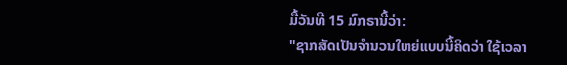ມື້ວັນທີ 15 ມົກຣານີ້ວ່າ:
"ຊາກສັດເປັນຈຳນວນໃຫຍ່ແບບນີ້ຄິດວ່າ ໃຊ້ເວລາ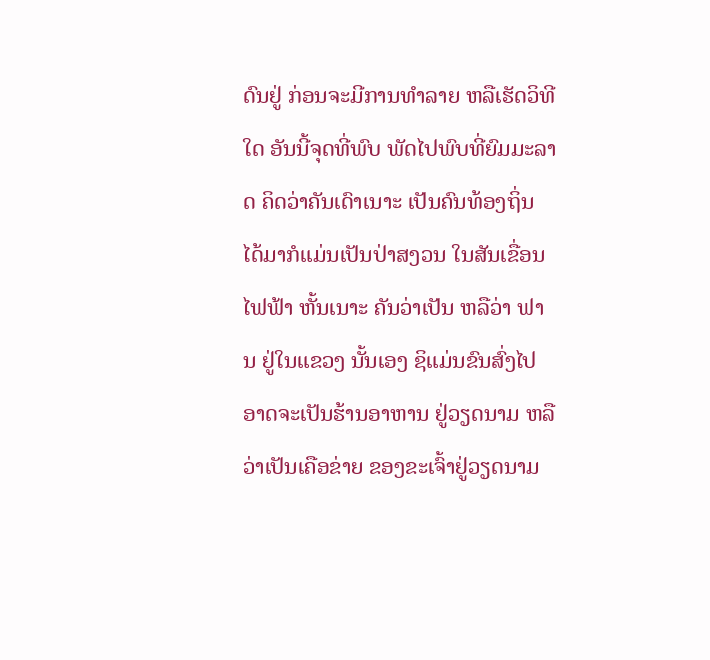ດົນຢູ່ ກ່ອນຈະມີການທຳລາຍ ຫລືເຮັດວິທີໃດ ອັນນີ້ຈຸດທີ່ພົບ ພັດໄປພົບທີ່ຍົມມະລາດ ຄິດວ່າຄັນເດົາເນາະ ເປັນຄົນທ້ອງຖິ່ນ ໄດ້ມາກໍແມ່ນເປັນປ່າສງວນ ໃນສັນເຂື່ອນໄຟຟ້າ ຫັ້ນເນາະ ຄັນວ່າເປັນ ຫລືວ່າ ຟານ ຢູ່ໃນແຂວງ ນັ້ນເອງ ຊິແມ່ນຂົນສົ່ງໄປ ອາດຈະເປັນຮ້ານອາຫານ ຢູ່ວຽດນາມ ຫລືວ່າເປັນເຄືອຂ່າຍ ຂອງຂະເຈົ້າຢູ່ວຽດນາມ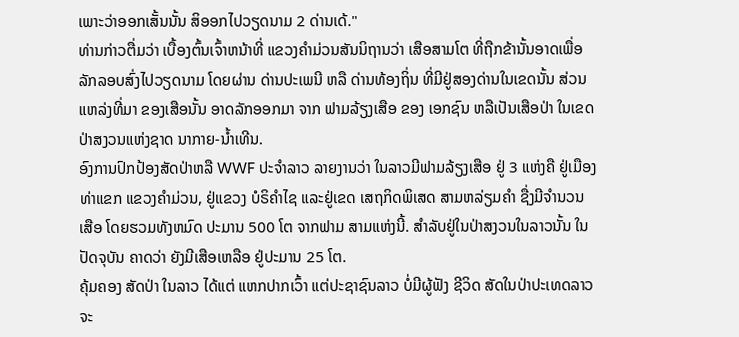ເພາະວ່າອອກເສັ້ນນັ້ນ ສິອອກໄປວຽດນາມ 2 ດ່ານເດ້."
ທ່ານກ່າວຕື່ມວ່າ ເບື້ອງຕົ້ນເຈົ້າຫນ້າທີ່ ແຂວງຄຳມ່ວນສັນນິຖານວ່າ ເສືອສາມໂຕ ທີ່ຖືກຂ້ານັ້ນອາດເພື່ອລັກລອບສົ່ງໄປວຽດນາມ ໂດຍຜ່ານ ດ່ານປະເພນີ ຫລື ດ່ານທ້ອງຖິ່ນ ທີ່ມີຢູ່ສອງດ່ານໃນເຂດນັ້ນ ສ່ວນແຫລ່ງທີ່ມາ ຂອງເສືອນັ້ນ ອາດລັກອອກມາ ຈາກ ຟາມລ້ຽງເສືອ ຂອງ ເອກຊົນ ຫລືເປັນເສືອປ່າ ໃນເຂດປ່າສງວນແຫ່ງຊາດ ນາກາຍ-ນ້ຳເທີນ.
ອົງການປົກປ້ອງສັດປ່າຫລື WWF ປະຈຳລາວ ລາຍງານວ່າ ໃນລາວມີຟາມລ້ຽງເສືອ ຢູ່ 3 ແຫ່ງຄື ຢູ່ເມືອງທ່າແຂກ ແຂວງຄຳມ່ວນ, ຢູ່ແຂວງ ບໍຣິຄຳໄຊ ແລະຢູ່ເຂດ ເສຖກິດພິເສດ ສາມຫລ່ຽມຄຳ ຊື່ງມີຈຳນວນເສືອ ໂດຍຮວມທັງຫມົດ ປະມານ 500 ໂຕ ຈາກຟາມ ສາມແຫ່ງນີ້. ສຳລັບຢູ່ໃນປ່າສງວນໃນລາວນັ້ນ ໃນປັດຈຸບັນ ຄາດວ່າ ຍັງມີເສືອເຫລືອ ຢູ່ປະມານ 25 ໂຕ.
ຄຸ້ມຄອງ ສັດປ່າ ໃນລາວ ໄດ້ແຕ່ ແຫກປາກເວົ້າ ແຕ່ປະຊາຊົນລາວ ບໍ່ມີຜູ້ຟັງ ຊີວິດ ສັດໃນປ່າປະເທດລາວ ຈະ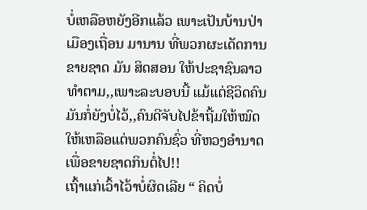ບໍ່ເຫລືອຫຍັງອີກແລ້ວ ເພາະເປັນບ້ານປ່າເມືອງເຖື່ອນ ມານານ ທີ່ພວກຜະເດັດການ ຂາຍຊາດ ມັນ ສິດສອນ ໃຫ້ປະຊາຊົນລາວ ທຳຕາມ,,ເພາະລະບອບນີ້ ແມ້ແຕ່ຊີວິດຄົນ ມັນກໍ່ຍັງບໍ່ໄວ້,,ຄົນດີຈັບໄປຂ້າຖີ້ມໃຫ້ໝົດ ໃຫ້ເຫລືອແຕ່ພວກຄົນຊົ່ວ ທີ່ຫວງອຳນາດ ເພື່ອຂາຍຊາດກິນຕໍ່ໄປ!!
ເຖົ້າແກ່ເວົ້າໄວ້າບໍ່ຜິດເລີຍ “ ຄິດບໍ່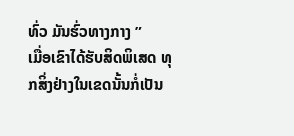ທົ່ວ ມັນຮົ່ວທາງກາງ ”
ເມື່ອເຂົາໄດ້ຮັບສິດພິເສດ ທຸກສິ່ງຢ່າງໃນເຂດນັ້ນກໍ່ເປັນ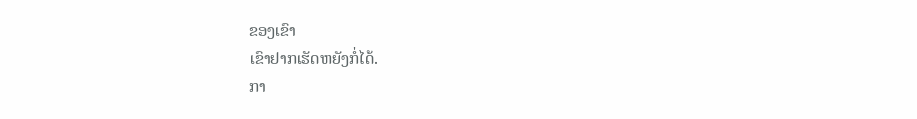ຂອງເຂົາ
ເຂົາຢາກເຮັດຫຍັງກໍ່ໄດ້.
ກາ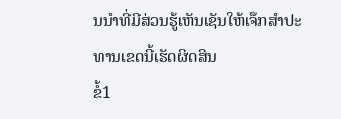ນນຳທີ່ມີສ່ວນຮູ້ເຫັນເຊັນໃຫ້ເຈ໊ກສຳປະທານເຂດນີ້ເຮັດຜິດສິນ
ຂໍ້1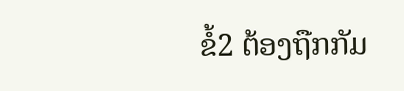ຂໍ້2 ຕ້ອງຖືກກັມ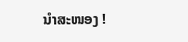ນຳສະໜອງ !